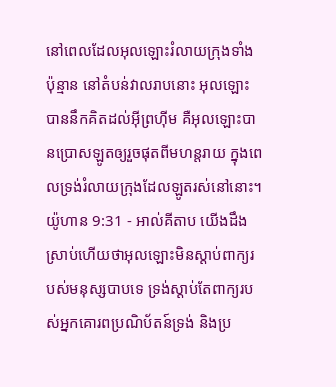នៅពេលដែលអុលឡោះរំលាយក្រុងទាំងប៉ុន្មាន នៅតំបន់វាលរាបនោះ អុលឡោះបាននឹកគិតដល់អ៊ីព្រហ៊ីម គឺអុលឡោះបានប្រោសឡូតឲ្យរួចផុតពីមហន្តរាយ ក្នុងពេលទ្រង់រំលាយក្រុងដែលឡូតរស់នៅនោះ។
យ៉ូហាន 9:31 - អាល់គីតាប យើងដឹងស្រាប់ហើយថាអុលឡោះមិនស្ដាប់ពាក្យរបស់មនុស្សបាបទេ ទ្រង់ស្ដាប់តែពាក្យរបស់អ្នកគោរពប្រណិប័តន៍ទ្រង់ និងប្រ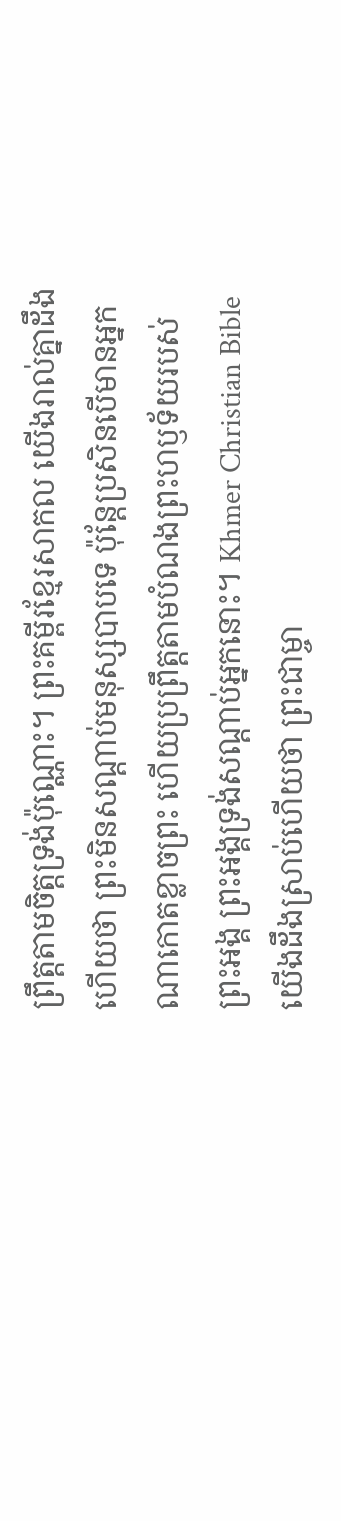ព្រឹត្ដតាមចិត្តទ្រង់ប៉ុណ្ណោះ។ ព្រះគម្ពីរខ្មែរសាកល យើងរាល់គ្នាដឹងហើយថា ព្រះមិនសណ្ដាប់មនុស្សបាបទេ ប៉ុន្តែប្រសិនបើមានអ្នកណាកោតខ្លាចព្រះ ហើយប្រព្រឹត្តតាមបំណងព្រះហឫទ័យរបស់ព្រះអង្គ ព្រះអង្គទ្រង់សណ្ដាប់អ្នកនោះ។ Khmer Christian Bible យើងដឹងស្រាប់ហើយថា ព្រះជាម្ចា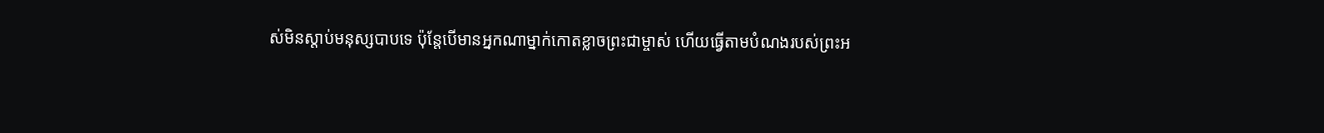ស់មិនស្តាប់មនុស្សបាបទេ ប៉ុន្ដែបើមានអ្នកណាម្នាក់កោតខ្លាចព្រះជាម្ចាស់ ហើយធ្វើតាមបំណងរបស់ព្រះអ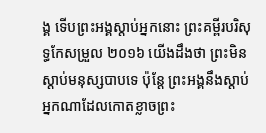ង្គ ទើបព្រះអង្គស្តាប់អ្នកនោះ ព្រះគម្ពីរបរិសុទ្ធកែសម្រួល ២០១៦ យើងដឹងថា ព្រះមិនស្តាប់មនុស្សបាបទេ ប៉ុន្តែ ព្រះអង្គនឹងស្តាប់អ្នកណាដែលកោតខ្លាចព្រះ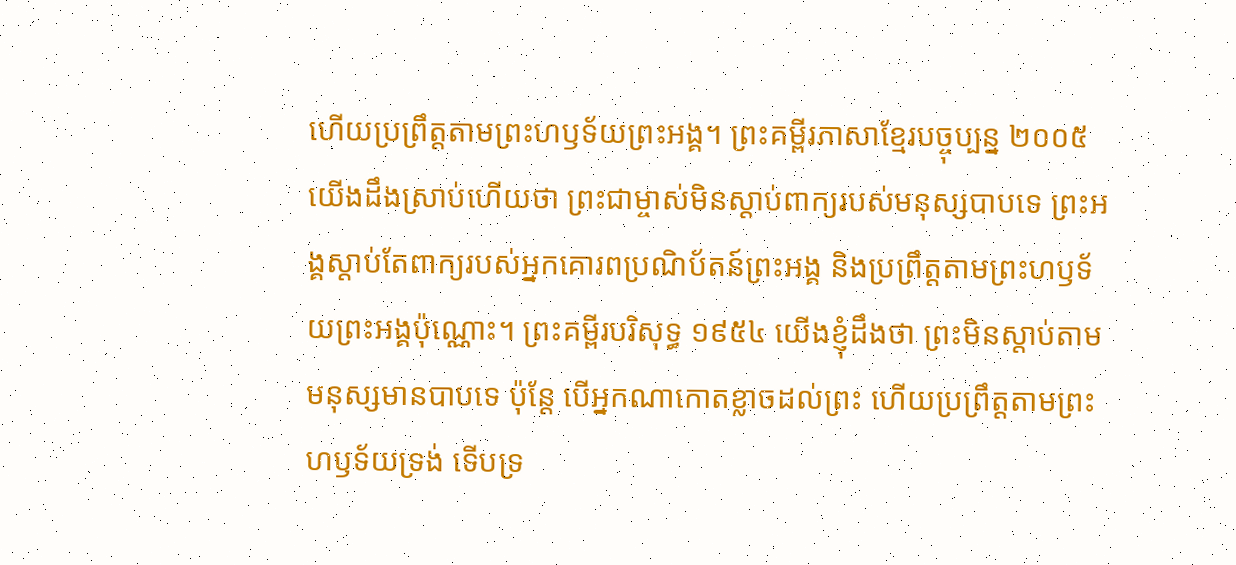ហើយប្រព្រឹត្តតាមព្រះហឫទ័យព្រះអង្គ។ ព្រះគម្ពីរភាសាខ្មែរបច្ចុប្បន្ន ២០០៥ យើងដឹងស្រាប់ហើយថា ព្រះជាម្ចាស់មិនស្ដាប់ពាក្យរបស់មនុស្សបាបទេ ព្រះអង្គស្ដាប់តែពាក្យរបស់អ្នកគោរពប្រណិប័តន៍ព្រះអង្គ និងប្រព្រឹត្តតាមព្រះហឫទ័យព្រះអង្គប៉ុណ្ណោះ។ ព្រះគម្ពីរបរិសុទ្ធ ១៩៥៤ យើងខ្ញុំដឹងថា ព្រះមិនស្តាប់តាមមនុស្សមានបាបទេ ប៉ុន្តែ បើអ្នកណាកោតខ្លាចដល់ព្រះ ហើយប្រព្រឹត្តតាមព្រះហឫទ័យទ្រង់ ទើបទ្រ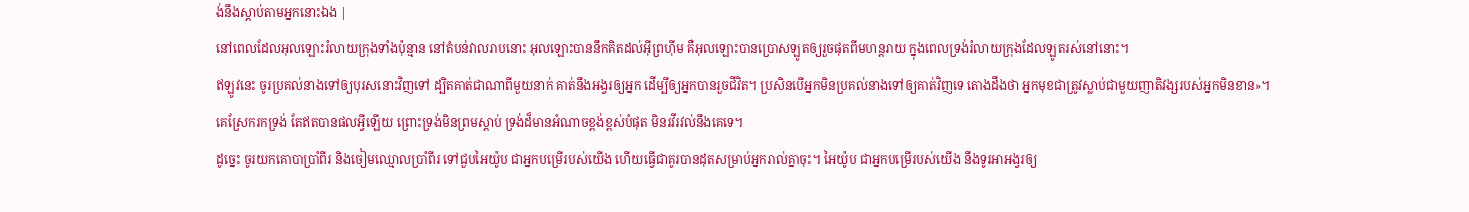ង់នឹងស្តាប់តាមអ្នកនោះឯង |
នៅពេលដែលអុលឡោះរំលាយក្រុងទាំងប៉ុន្មាន នៅតំបន់វាលរាបនោះ អុលឡោះបាននឹកគិតដល់អ៊ីព្រហ៊ីម គឺអុលឡោះបានប្រោសឡូតឲ្យរួចផុតពីមហន្តរាយ ក្នុងពេលទ្រង់រំលាយក្រុងដែលឡូតរស់នៅនោះ។
ឥឡូវនេះ ចូរប្រគល់នាងទៅឲ្យបុរសនោះវិញទៅ ដ្បិតគាត់ជាណាពីមួយនាក់ គាត់នឹងអង្វរឲ្យអ្នក ដើម្បីឲ្យអ្នកបានរួចជីវិត។ ប្រសិនបើអ្នកមិនប្រគល់នាងទៅឲ្យគាត់វិញទេ តោងដឹងថា អ្នកមុខជាត្រូវស្លាប់ជាមួយញាតិវង្សរបស់អ្នកមិនខាន»។
គេស្រែករកទ្រង់ តែឥតបានផលអ្វីឡើយ ព្រោះទ្រង់មិនព្រមស្ដាប់ ទ្រង់ដ៏មានអំណាចខ្ពង់ខ្ពស់បំផុត មិនរវីរវល់នឹងគេទេ។
ដូច្នេះ ចូរយកគោបាប្រាំពីរ និងចៀមឈ្មោលប្រាំពីរ ទៅជួបអៃយ៉ូប ជាអ្នកបម្រើរបស់យើង ហើយធ្វើជាគូរបានដុតសម្រាប់អ្នករាល់គ្នាចុះ។ អៃយ៉ូប ជាអ្នកបម្រើរបស់យើង នឹងទូរអាអង្វរឲ្យ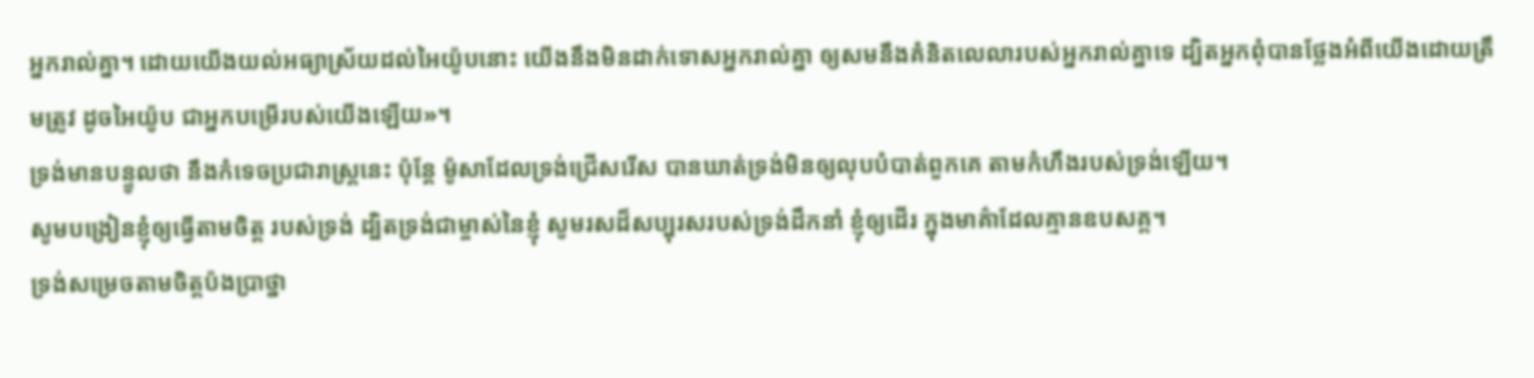អ្នករាល់គ្នា។ ដោយយើងយល់អធ្យាស្រ័យដល់អៃយ៉ូបនោះ យើងនឹងមិនដាក់ទោសអ្នករាល់គ្នា ឲ្យសមនឹងគំនិតលេលារបស់អ្នករាល់គ្នាទេ ដ្បិតអ្នកពុំបានថ្លែងអំពីយើងដោយត្រឹមត្រូវ ដូចអៃយ៉ូប ជាអ្នកបម្រើរបស់យើងឡើយ»។
ទ្រង់មានបន្ទូលថា នឹងកំទេចប្រជារាស្ត្រនេះ ប៉ុន្តែ ម៉ូសាដែលទ្រង់ជ្រើសរើស បានឃាត់ទ្រង់មិនឲ្យលុបបំបាត់ពួកគេ តាមកំហឹងរបស់ទ្រង់ឡើយ។
សូមបង្រៀនខ្ញុំឲ្យធ្វើតាមចិត្ត របស់ទ្រង់ ដ្បិតទ្រង់ជាម្ចាស់នៃខ្ញុំ សូមរសដ៏សប្បុរសរបស់ទ្រង់ដឹកនាំ ខ្ញុំឲ្យដើរ ក្នុងមាគ៌ាដែលគ្មានឧបសគ្គ។
ទ្រង់សម្រេចតាមចិត្តប៉ងប្រាថ្នា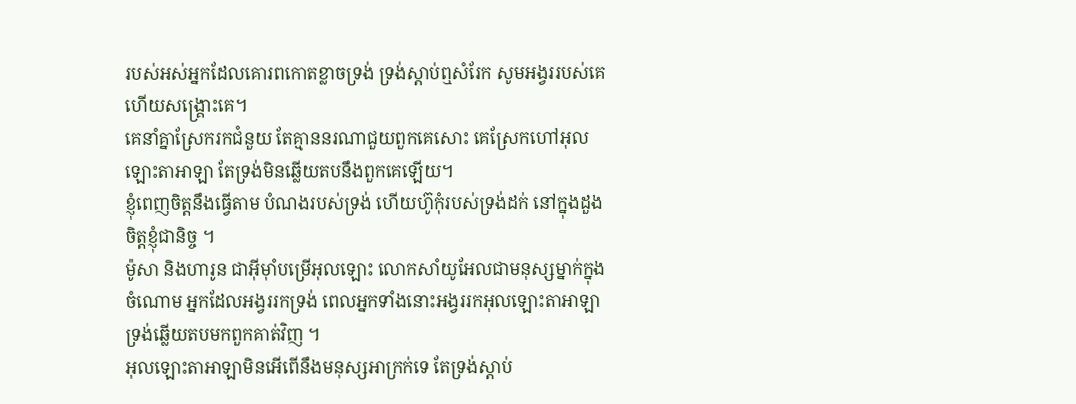របស់អស់អ្នកដែលគោរពកោតខ្លាចទ្រង់ ទ្រង់ស្តាប់ឮសំរែក សូមអង្វររបស់គេ ហើយសង្គ្រោះគេ។
គេនាំគ្នាស្រែករកជំនួយ តែគ្មាននរណាជួយពួកគេសោះ គេស្រែកហៅអុលឡោះតាអាឡា តែទ្រង់មិនឆ្លើយតបនឹងពួកគេឡើយ។
ខ្ញុំពេញចិត្តនឹងធ្វើតាម បំណងរបស់ទ្រង់ ហើយហ៊ូកុំរបស់ទ្រង់ដក់ នៅក្នុងដួងចិត្តខ្ញុំជានិច្ច ។
ម៉ូសា និងហារូន ជាអ៊ីមុាំបម្រើអុលឡោះ លោកសាំយូអែលជាមនុស្សម្នាក់ក្នុងចំណោម អ្នកដែលអង្វររកទ្រង់ ពេលអ្នកទាំងនោះអង្វររកអុលឡោះតាអាឡា ទ្រង់ឆ្លើយតបមកពួកគាត់វិញ ។
អុលឡោះតាអាឡាមិនអើពើនឹងមនុស្សអាក្រក់ទេ តែទ្រង់ស្ដាប់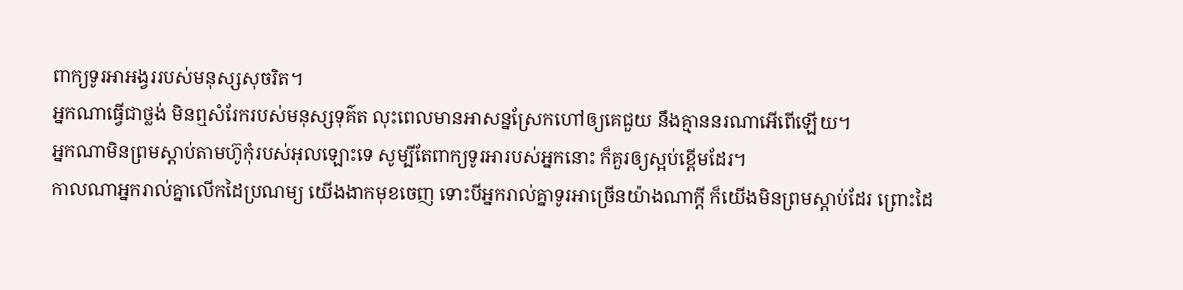ពាក្យទូរអាអង្វររបស់មនុស្សសុចរិត។
អ្នកណាធ្វើជាថ្លង់ មិនឮសំរែករបស់មនុស្សទុគ៌ត លុះពេលមានអាសន្នស្រែកហៅឲ្យគេជួយ នឹងគ្មាននរណាអើពើឡើយ។
អ្នកណាមិនព្រមស្តាប់តាមហ៊ូកុំរបស់អុលឡោះទេ សូម្បីតែពាក្យទូរអារបស់អ្នកនោះ ក៏គួរឲ្យស្អប់ខ្ពើមដែរ។
កាលណាអ្នករាល់គ្នាលើកដៃប្រណម្យ យើងងាកមុខចេញ ទោះបីអ្នករាល់គ្នាទូរអាច្រើនយ៉ាងណាក្ដី ក៏យើងមិនព្រមស្ដាប់ដែរ ព្រោះដៃ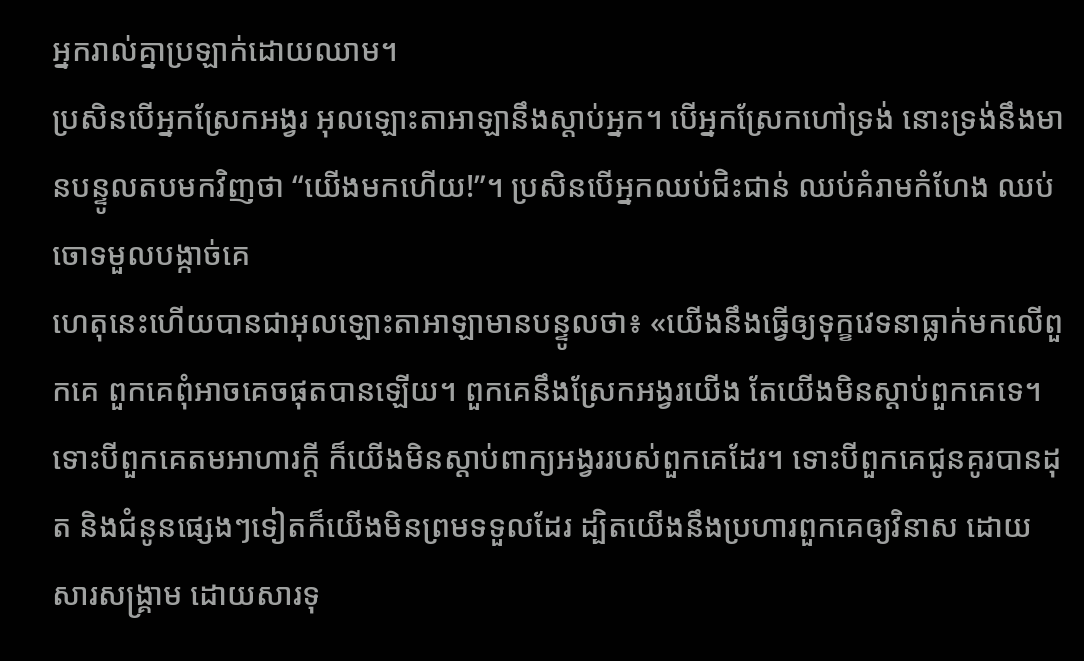អ្នករាល់គ្នាប្រឡាក់ដោយឈាម។
ប្រសិនបើអ្នកស្រែកអង្វរ អុលឡោះតាអាឡានឹងស្តាប់អ្នក។ បើអ្នកស្រែកហៅទ្រង់ នោះទ្រង់នឹងមានបន្ទូលតបមកវិញថា “យើងមកហើយ!”។ ប្រសិនបើអ្នកឈប់ជិះជាន់ ឈប់គំរាមកំហែង ឈប់ចោទមួលបង្កាច់គេ
ហេតុនេះហើយបានជាអុលឡោះតាអាឡាមានបន្ទូលថា៖ «យើងនឹងធ្វើឲ្យទុក្ខវេទនាធ្លាក់មកលើពួកគេ ពួកគេពុំអាចគេចផុតបានឡើយ។ ពួកគេនឹងស្រែកអង្វរយើង តែយើងមិនស្ដាប់ពួកគេទេ។
ទោះបីពួកគេតមអាហារក្ដី ក៏យើងមិនស្ដាប់ពាក្យអង្វររបស់ពួកគេដែរ។ ទោះបីពួកគេជូនគូរបានដុត និងជំនូនផ្សេងៗទៀតក៏យើងមិនព្រមទទួលដែរ ដ្បិតយើងនឹងប្រហារពួកគេឲ្យវិនាស ដោយសារសង្គ្រាម ដោយសារទុ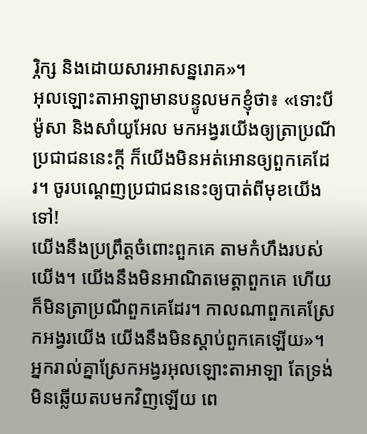រ្ភិក្ស និងដោយសារអាសន្នរោគ»។
អុលឡោះតាអាឡាមានបន្ទូលមកខ្ញុំថា៖ «ទោះបីម៉ូសា និងសាំយូអែល មកអង្វរយើងឲ្យត្រាប្រណីប្រជាជននេះក្ដី ក៏យើងមិនអត់អោនឲ្យពួកគេដែរ។ ចូរបណ្ដេញប្រជាជននេះឲ្យបាត់ពីមុខយើងទៅ!
យើងនឹងប្រព្រឹត្តចំពោះពួកគេ តាមកំហឹងរបស់យើង។ យើងនឹងមិនអាណិតមេត្តាពួកគេ ហើយក៏មិនត្រាប្រណីពួកគេដែរ។ កាលណាពួកគេស្រែកអង្វរយើង យើងនឹងមិនស្ដាប់ពួកគេឡើយ»។
អ្នករាល់គ្នាស្រែកអង្វរអុលឡោះតាអាឡា តែទ្រង់មិនឆ្លើយតបមកវិញឡើយ ពេ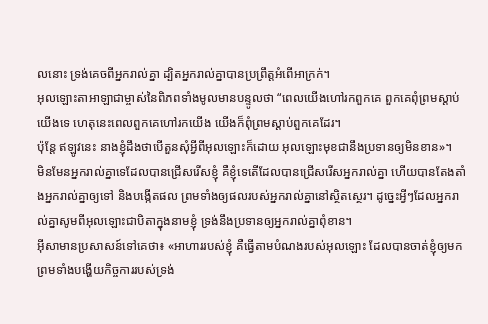លនោះ ទ្រង់គេចពីអ្នករាល់គ្នា ដ្បិតអ្នករាល់គ្នាបានប្រព្រឹត្តអំពើអាក្រក់។
អុលឡោះតាអាឡាជាម្ចាស់នៃពិភពទាំងមូលមានបន្ទូលថា “ពេលយើងហៅរកពួកគេ ពួកគេពុំព្រមស្ដាប់យើងទេ ហេតុនេះពេលពួកគេហៅរកយើង យើងក៏ពុំព្រមស្ដាប់ពួកគេដែរ។
ប៉ុន្ដែ ឥឡូវនេះ នាងខ្ញុំដឹងថាបើតួនសុំអ្វីពីអុលឡោះក៏ដោយ អុលឡោះមុខជានឹងប្រទានឲ្យមិនខាន»។
មិនមែនអ្នករាល់គ្នាទេដែលបានជ្រើសរើសខ្ញុំ គឺខ្ញុំទេតើដែលបានជ្រើសរើសអ្នករាល់គ្នា ហើយបានតែងតាំងអ្នករាល់គ្នាឲ្យទៅ និងបង្កើតផល ព្រមទាំងឲ្យផលរបស់អ្នករាល់គ្នានៅស្ថិតស្ថេរ។ ដូច្នេះអ្វីៗដែលអ្នករាល់គ្នាសូមពីអុលឡោះជាបិតាក្នុងនាមខ្ញុំ ទ្រង់នឹងប្រទានឲ្យអ្នករាល់គ្នាពុំខាន។
អ៊ីសាមានប្រសាសន៍ទៅគេថា៖ «អាហាររបស់ខ្ញុំ គឺធ្វើតាមបំណងរបស់អុលឡោះ ដែលបានចាត់ខ្ញុំឲ្យមក ព្រមទាំងបង្ហើយកិច្ចការរបស់ទ្រង់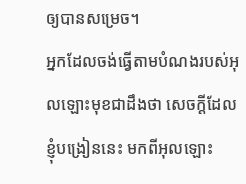ឲ្យបានសម្រេច។
អ្នកដែលចង់ធ្វើតាមបំណងរបស់អុលឡោះមុខជាដឹងថា សេចក្ដីដែលខ្ញុំបង្រៀននេះ មកពីអុលឡោះ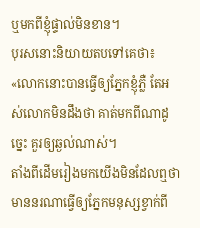ឬមកពីខ្ញុំផ្ទាល់មិនខាន។
បុរសនោះនិយាយតបទៅគេថា៖ «លោកនោះបានធ្វើឲ្យភ្នែកខ្ញុំភ្លឺ តែអស់លោកមិនដឹងថា គាត់មកពីណាដូច្នេះ គួរឲ្យឆ្ងល់ណាស់។
តាំងពីដើមរៀងមកយើងមិនដែលឮថា មាននរណាធ្វើឲ្យភ្នែកមនុស្សខ្វាក់ពី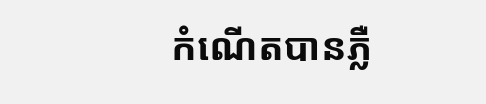កំណើតបានភ្លឺ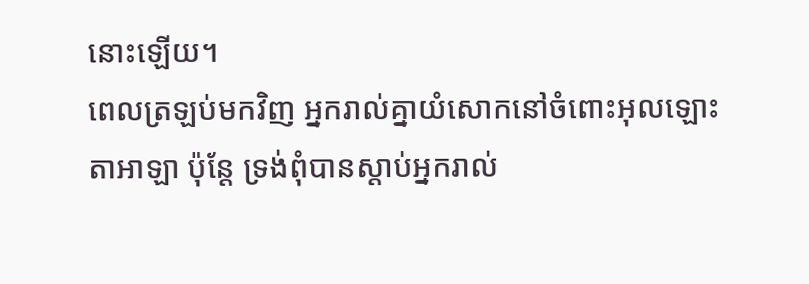នោះឡើយ។
ពេលត្រឡប់មកវិញ អ្នករាល់គ្នាយំសោកនៅចំពោះអុលឡោះតាអាឡា ប៉ុន្តែ ទ្រង់ពុំបានស្តាប់អ្នករាល់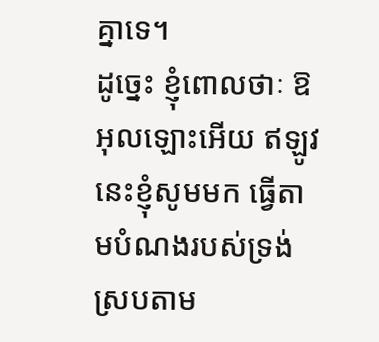គ្នាទេ។
ដូច្នេះ ខ្ញុំពោលថាៈ ឱអុលឡោះអើយ ឥឡូវនេះខ្ញុំសូមមក ធ្វើតាមបំណងរបស់ទ្រង់ ស្របតាម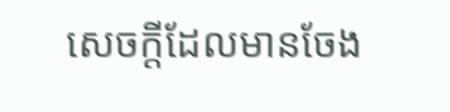សេចក្ដីដែលមានចែង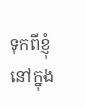ទុកពីខ្ញុំ នៅក្នុង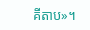គីតាប»។